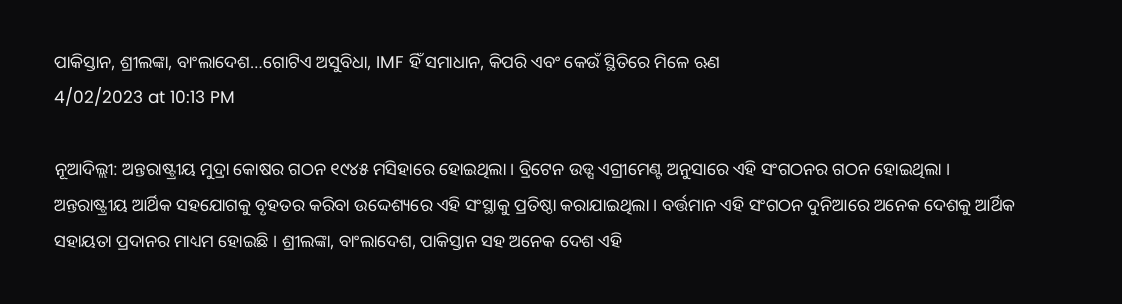ପାକିସ୍ତାନ, ଶ୍ରୀଲଙ୍କା, ବାଂଲାଦେଶ…ଗୋଟିଏ ଅସୁବିଧା, IMF ହିଁ ସମାଧାନ, କିପରି ଏବଂ କେଉଁ ସ୍ଥିତିରେ ମିଳେ ଋଣ
4/02/2023 at 10:13 PM

ନୂଆଦିଲ୍ଲୀ: ଅନ୍ତରାଷ୍ଟ୍ରୀୟ ମୁଦ୍ରା କୋଷର ଗଠନ ୧୯୪୫ ମସିହାରେ ହୋଇଥିଲା । ବ୍ରିଟେନ ଉଡ୍ସ ଏଗ୍ରୀମେଣ୍ଟ ଅନୁସାରେ ଏହି ସଂଗଠନର ଗଠନ ହୋଇଥିଲା । ଅନ୍ତରାଷ୍ଟ୍ରୀୟ ଆର୍ଥିକ ସହଯୋଗକୁ ବୃହତର କରିବା ଉଦ୍ଦେଶ୍ୟରେ ଏହି ସଂସ୍ଥାକୁ ପ୍ରତିଷ୍ଠା କରାଯାଇଥିଲା । ବର୍ତ୍ତମାନ ଏହି ସଂଗଠନ ଦୁନିଆରେ ଅନେକ ଦେଶକୁ ଆର୍ଥିକ ସହାୟତା ପ୍ରଦାନର ମାଧ୍ୟମ ହୋଇଛି । ଶ୍ରୀଲଙ୍କା, ବାଂଲାଦେଶ, ପାକିସ୍ତାନ ସହ ଅନେକ ଦେଶ ଏହି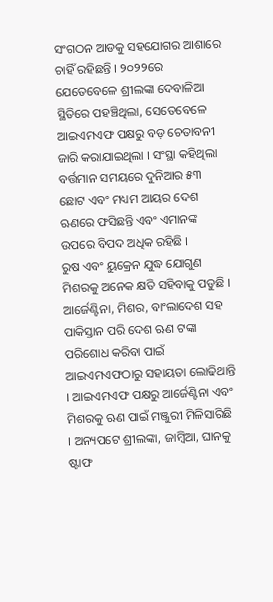ସଂଗଠନ ଆଡକୁ ସହଯୋଗର ଆଶାରେ ଚାହିଁ ରହିଛନ୍ତି । ୨୦୨୨ରେ ଯେତେବେଳେ ଶ୍ରୀଲଙ୍କା ଦେବାଳିଆ ସ୍ଥିତିରେ ପହଞ୍ଚିଥିଲା, ସେତେବେଳେ ଆଇଏମଏଫ ପକ୍ଷରୁ ବଡ଼ ଚେତାବନୀ ଜାରି କରାଯାଇଥିଲା । ସଂସ୍ଥା କହିଥିଲା ବର୍ତ୍ତମାନ ସମୟରେ ଦୁନିଆର ୫୩ ଛୋଟ ଏବଂ ମଧ୍ୟମ ଆୟର ଦେଶ ଋଣରେ ଫସିଛନ୍ତି ଏବଂ ଏମାନଙ୍କ ଉପରେ ବିପଦ ଅଧିକ ରହିଛି ।
ରୁଷ ଏବଂ ୟୁକ୍ରେନ ଯୁଦ୍ଧ ଯୋଗୁଣ ମିଶରକୁ ଅନେକ କ୍ଷତି ସହିବାକୁ ପଡୁଛି । ଆର୍ଜେଣ୍ଟିନା, ମିଶର, ବାଂଲାଦେଶ ସହ ପାକିସ୍ତାନ ପରି ଦେଶ ଋଣ ଟଙ୍କା ପରିଶୋଧ କରିବା ପାଇଁ ଆଇଏମଏଫଠାରୁ ସହାୟତା ଲୋଢିଥାନ୍ତି । ଆଇଏମଏଫ ପକ୍ଷରୁ ଆର୍ଜେଣ୍ଟିନା ଏବଂ ମିଶରକୁ ଋଣ ପାଇଁ ମଞ୍ଜୁରୀ ମିଳିସାରିଛି । ଅନ୍ୟପଟେ ଶ୍ରୀଲଙ୍କା, ଜାମ୍ୱିଆ, ଘାନକୁ ଷ୍ଟାଫ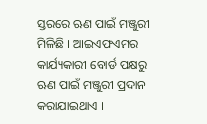ସ୍ତରରେ ଋଣ ପାଇଁ ମଞ୍ଜୁରୀ ମିଳିଛି । ଆଇଏଫଏମର କାର୍ଯ୍ୟକାରୀ ବୋର୍ଡ ପକ୍ଷରୁ ଋଣ ପାଇଁ ମଞ୍ଜୁରୀ ପ୍ରଦାନ କରାଯାଇଥାଏ ।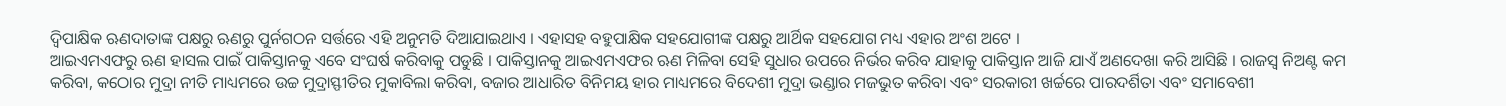ଦ୍ୱିପାକ୍ଷିକ ଋଣଦାତାଙ୍କ ପକ୍ଷରୁ ଋଣରୁ ପୁର୍ନଗଠନ ସର୍ତ୍ତରେ ଏହି ଅନୁମତି ଦିଆଯାଇଥାଏ । ଏହାସହ ବହୁପାକ୍ଷିକ ସହଯୋଗୀଙ୍କ ପକ୍ଷରୁ ଆର୍ଥିକ ସହଯୋଗ ମଧ୍ୟ ଏହାର ଅଂଶ ଅଟେ ।
ଆଇଏମଏଫରୁ ଋଣ ହାସଲ ପାଇଁ ପାକିସ୍ତାନକୁ ଏବେ ସଂଘର୍ଷ କରିବାକୁ ପଡୁଛି । ପାକିସ୍ତାନକୁ ଆଇଏମଏଫର ଋଣ ମିଳିବା ସେହି ସୁଧାର ଉପରେ ନିର୍ଭର କରିବ ଯାହାକୁ ପାକିସ୍ତାନ ଆଜି ଯାଏଁ ଅଣଦେଖା କରି ଆସିଛି । ରାଜସ୍ୱ ନିଅଣ୍ଟ କମ କରିବା, କଠୋର ମୁଦ୍ରା ନୀତି ମାଧ୍ୟମରେ ଉଚ୍ଚ ମୁଦ୍ରାସ୍ଫୀତିର ମୁକାବିଲା କରିବା, ବଜାର ଆଧାରିତ ବିନିମୟ ହାର ମାଧ୍ୟମରେ ବିଦେଶୀ ମୁଦ୍ରା ଭଣ୍ଡାର ମଜଭୁତ କରିବା ଏବଂ ସରକାରୀ ଖର୍ଚ୍ଚରେ ପାରଦର୍ଶିତା ଏବଂ ସମାବେଶୀ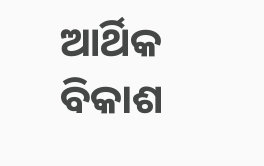ଆର୍ଥିକ ବିକାଶ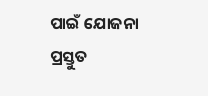ପାଇଁ ଯୋଜନା ପ୍ରସ୍ତୁତ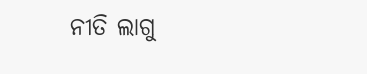ନୀତି ଲାଗୁ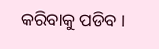କରିବାକୁ ପଡିବ ।